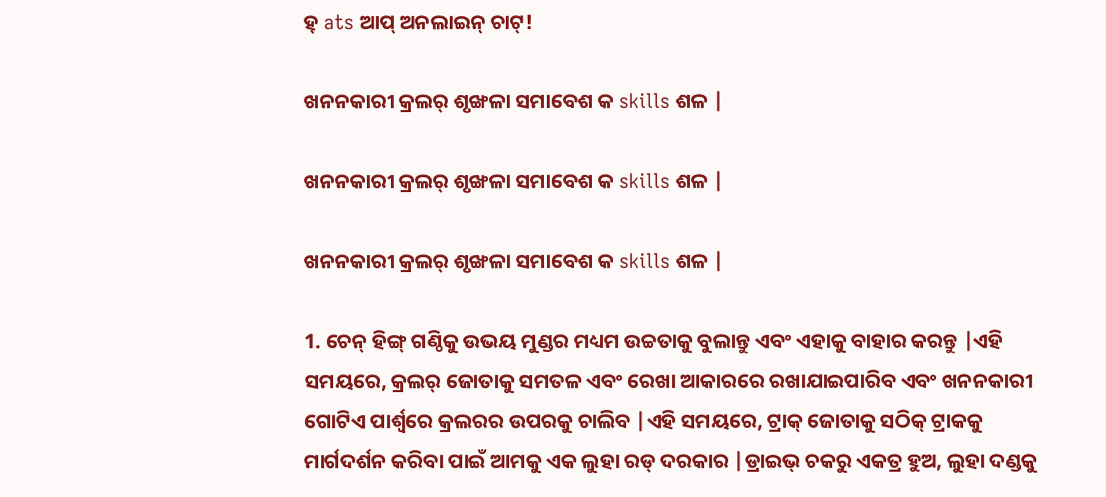ହ୍ ats ଆପ୍ ଅନଲାଇନ୍ ଚାଟ୍!

ଖନନକାରୀ କ୍ରଲର୍ ଶୃଙ୍ଖଳା ସମାବେଶ କ skills ଶଳ |

ଖନନକାରୀ କ୍ରଲର୍ ଶୃଙ୍ଖଳା ସମାବେଶ କ skills ଶଳ |

ଖନନକାରୀ କ୍ରଲର୍ ଶୃଙ୍ଖଳା ସମାବେଶ କ skills ଶଳ |

1. ଚେନ୍ ହିଙ୍ଗ୍ ଗଣ୍ଠିକୁ ଉଭୟ ମୁଣ୍ଡର ମଧ୍ୟମ ଉଚ୍ଚତାକୁ ବୁଲାନ୍ତୁ ଏବଂ ଏହାକୁ ବାହାର କରନ୍ତୁ |ଏହି ସମୟରେ, କ୍ରଲର୍ ଜୋତାକୁ ସମତଳ ଏବଂ ରେଖା ଆକାରରେ ରଖାଯାଇପାରିବ ଏବଂ ଖନନକାରୀ ଗୋଟିଏ ପାର୍ଶ୍ୱରେ କ୍ରଲରର ଉପରକୁ ଚାଲିବ |ଏହି ସମୟରେ, ଟ୍ରାକ୍ ଜୋତାକୁ ସଠିକ୍ ଟ୍ରାକକୁ ମାର୍ଗଦର୍ଶନ କରିବା ପାଇଁ ଆମକୁ ଏକ ଲୁହା ରଡ୍ ଦରକାର |ଡ୍ରାଇଭ୍ ଚକରୁ ଏକତ୍ର ହୁଅ, ଲୁହା ଦଣ୍ଡକୁ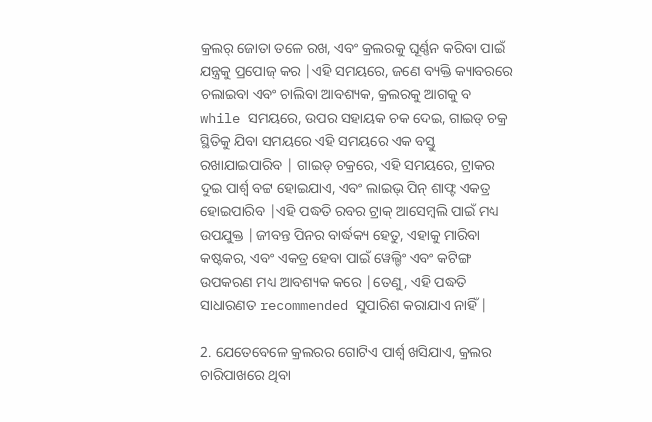କ୍ରଲର୍ ଜୋତା ତଳେ ରଖ, ଏବଂ କ୍ରଲରକୁ ଘୂର୍ଣ୍ଣନ କରିବା ପାଇଁ ଯନ୍ତ୍ରକୁ ପ୍ରପୋଜ୍ କର |ଏହି ସମୟରେ, ଜଣେ ବ୍ୟକ୍ତି କ୍ୟାବରରେ ଚଲାଇବା ଏବଂ ଚାଲିବା ଆବଶ୍ୟକ, କ୍ରଲରକୁ ଆଗକୁ ବ while ସମୟରେ, ଉପର ସହାୟକ ଚକ ଦେଇ, ଗାଇଡ୍ ଚକ୍ର ସ୍ଥିତିକୁ ଯିବା ସମୟରେ ଏହି ସମୟରେ ଏକ ବସ୍ତୁ ରଖାଯାଇପାରିବ | ଗାଇଡ୍ ଚକ୍ରରେ, ଏହି ସମୟରେ, ଟ୍ରାକର ଦୁଇ ପାର୍ଶ୍ୱ ବଟ୍ଟ ହୋଇଯାଏ, ଏବଂ ଲାଇଭ୍ ପିନ୍ ଶାଫ୍ଟ ଏକତ୍ର ହୋଇପାରିବ |ଏହି ପଦ୍ଧତି ରବର ଟ୍ରାକ୍ ଆସେମ୍ବଲି ପାଇଁ ମଧ୍ୟ ଉପଯୁକ୍ତ |ଜୀବନ୍ତ ପିନର ବାର୍ଦ୍ଧକ୍ୟ ହେତୁ, ଏହାକୁ ମାରିବା କଷ୍ଟକର, ଏବଂ ଏକତ୍ର ହେବା ପାଇଁ ୱେଲ୍ଡିଂ ଏବଂ କଟିଙ୍ଗ ଉପକରଣ ମଧ୍ୟ ଆବଶ୍ୟକ କରେ |ତେଣୁ, ଏହି ପଦ୍ଧତି ସାଧାରଣତ recommended ସୁପାରିଶ କରାଯାଏ ନାହିଁ |

2. ଯେତେବେଳେ କ୍ରଲରର ଗୋଟିଏ ପାର୍ଶ୍ୱ ଖସିଯାଏ, କ୍ରଲର ଚାରିପାଖରେ ଥିବା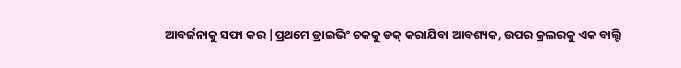ଆବର୍ଜନାକୁ ସଫା କର |ପ୍ରଥମେ ଡ୍ରାଇଭିଂ ଚକକୁ ଡକ୍ କରାଯିବା ଆବଶ୍ୟକ, ଉପର କ୍ରଲରକୁ ଏକ ବାଲ୍ଟି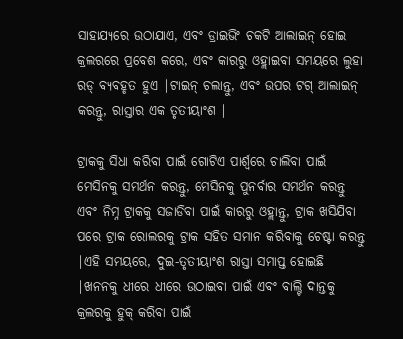ସାହାଯ୍ୟରେ ଉଠାଯାଏ, ଏବଂ ଡ୍ରାଇଭିଂ ଚକଟି ଆଲାଇନ୍ ହୋଇ କ୍ରଲରରେ ପ୍ରବେଶ କରେ, ଏବଂ କାରରୁ ଓହ୍ଲାଇବା ସମୟରେ ଲୁହା ରଡ୍ ବ୍ୟବହୃତ ହୁଏ |ଟାଇନ୍ ଚଲାନ୍ତୁ, ଏବଂ ଉପର ଟଗ୍ ଆଲାଇନ୍ କରନ୍ତୁ, ରାସ୍ତାର ଏକ ତୃତୀୟାଂଶ |

ଟ୍ରାକକୁ ସିଧା କରିବା ପାଇଁ ଗୋଟିଏ ପାର୍ଶ୍ୱରେ ଚାଲିବା ପାଇଁ ମେସିନକୁ ସମର୍ଥନ କରନ୍ତୁ, ମେସିନକୁ ପୁନର୍ବାର ସମର୍ଥନ କରନ୍ତୁ ଏବଂ ନିମ୍ନ ଟ୍ରାକକୁ ସଜାଡିବା ପାଇଁ କାରରୁ ଓହ୍ଲାନ୍ତୁ, ଟ୍ରାକ ଖସିଯିବା ପରେ ଟ୍ରାକ ରୋଲରକୁ ଟ୍ରାକ ସହିତ ସମାନ କରିବାକୁ ଚେଷ୍ଟା କରନ୍ତୁ |ଏହି ସମୟରେ, ଦୁଇ-ତୃତୀୟାଂଶ ରାସ୍ତା ସମାପ୍ତ ହୋଇଛି |ଖନନକୁ ଧୀରେ ଧୀରେ ଉଠାଇବା ପାଇଁ ଏବଂ ବାଲ୍ଟି ଦାନ୍ତକୁ କ୍ରଲରକୁ ହୁକ୍ କରିବା ପାଇଁ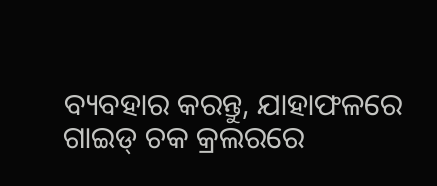ବ୍ୟବହାର କରନ୍ତୁ, ଯାହାଫଳରେ ଗାଇଡ୍ ଚକ କ୍ରଲରରେ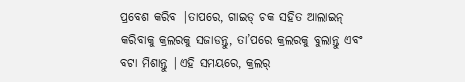ପ୍ରବେଶ କରିବ |ତାପରେ, ଗାଇଡ୍ ଚକ ସହିତ ଆଲାଇନ୍ କରିବାକୁ କ୍ରଲରକୁ ସଜାଡନ୍ତୁ, ତା’ପରେ କ୍ରଲରକୁ ବୁଲାନ୍ତୁ ଏବଂ ବଟା ମିଶାନ୍ତୁ |ଏହି ସମୟରେ, କ୍ରଲର୍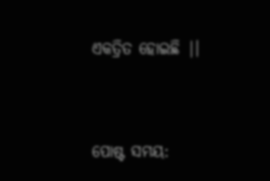ଏକତ୍ରିତ ହୋଇଛି |।


ପୋଷ୍ଟ ସମୟ: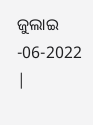ଜୁଲାଇ -06-2022 |